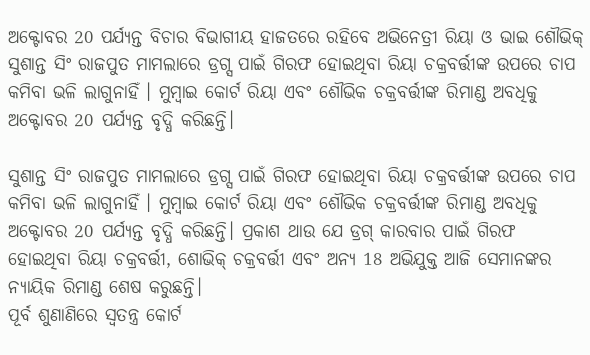ଅକ୍ଟୋବର 20 ପର୍ଯ୍ୟନ୍ତ ବିଚାର ବିଭାଗୀୟ ହାଜତରେ ରହିବେ ଅଭିନେତ୍ରୀ ରିୟା ଓ ଭାଇ ଶୌଭିକ୍
ସୁଶାନ୍ତ ସିଂ ରାଜପୁତ ମାମଲାରେ ଡ୍ରଗ୍ସ ପାଇଁ ଗିରଫ ହୋଇଥିବା ରିୟା ଚକ୍ରବର୍ତ୍ତୀଙ୍କ ଉପରେ ଚାପ କମିବା ଭଳି ଲାଗୁନାହିଁ । ମୁମ୍ବାଇ କୋର୍ଟ ରିୟା ଏବଂ ଶୌଭିକ ଚକ୍ରବର୍ତ୍ତୀଙ୍କ ରିମାଣ୍ଡ ଅବଧିକୁ ଅକ୍ଟୋବର 20 ପର୍ଯ୍ୟନ୍ତ ବୃଦ୍ଧି କରିଛନ୍ତି।

ସୁଶାନ୍ତ ସିଂ ରାଜପୁତ ମାମଲାରେ ଡ୍ରଗ୍ସ ପାଇଁ ଗିରଫ ହୋଇଥିବା ରିୟା ଚକ୍ରବର୍ତ୍ତୀଙ୍କ ଉପରେ ଚାପ କମିବା ଭଳି ଲାଗୁନାହିଁ । ମୁମ୍ବାଇ କୋର୍ଟ ରିୟା ଏବଂ ଶୌଭିକ ଚକ୍ରବର୍ତ୍ତୀଙ୍କ ରିମାଣ୍ଡ ଅବଧିକୁ ଅକ୍ଟୋବର 20 ପର୍ଯ୍ୟନ୍ତ ବୃଦ୍ଧି କରିଛନ୍ତି। ପ୍ରକାଶ ଥାଉ ଯେ ଡ୍ରଗ୍ କାରବାର ପାଇଁ ଗିରଫ ହୋଇଥିବା ରିୟା ଚକ୍ରବର୍ତ୍ତୀ, ଶୋଭିକ୍ ଚକ୍ରବର୍ତ୍ତୀ ଏବଂ ଅନ୍ୟ 18 ଅଭିଯୁକ୍ତ ଆଜି ସେମାନଙ୍କର ନ୍ୟାୟିକ ରିମାଣ୍ଡ ଶେଷ କରୁଛନ୍ତି।
ପୂର୍ବ ଶୁଣାଣିରେ ସ୍ୱତନ୍ତ୍ର କୋର୍ଟ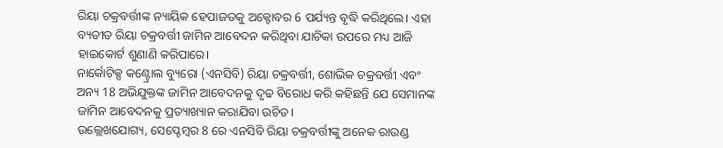ରିୟା ଚକ୍ରବର୍ତ୍ତୀଙ୍କ ନ୍ୟାୟିକ ହେପାଜତକୁ ଅକ୍ଟୋବର 6 ପର୍ଯ୍ୟନ୍ତ ବୃଦ୍ଧି କରିଥିଲେ। ଏହା ବ୍ୟତୀତ ରିୟା ଚକ୍ରବର୍ତ୍ତୀ ଜାମିନ ଆବେଦନ କରିଥିବା ଯାଚିକା ଉପରେ ମଧ୍ୟ ଆଜି ହାଇକୋର୍ଟ ଶୁଣାଣି କରିପାରେ।
ନାର୍କୋଟିକ୍ସ କଣ୍ଟ୍ରୋଲ ବ୍ୟୁରୋ (ଏନସିବି) ରିୟା ଚକ୍ରବର୍ତ୍ତୀ, ଶୋଭିକ ଚକ୍ରବର୍ତ୍ତୀ ଏବଂ ଅନ୍ୟ 18 ଅଭିଯୁକ୍ତଙ୍କ ଜାମିନ ଆବେଦନକୁ ଦୃଢ ବିରୋଧ କରି କହିଛନ୍ତି ଯେ ସେମାନଙ୍କ ଜାମିନ ଆବେଦନକୁ ପ୍ରତ୍ୟାଖ୍ୟାନ କରାଯିବା ଉଚିତ।
ଉଲ୍ଲେଖଯୋଗ୍ୟ, ସେପ୍ଟେମ୍ବର 8 ରେ ଏନସିବି ରିୟା ଚକ୍ରବର୍ତ୍ତୀଙ୍କୁ ଅନେକ ରାଉଣ୍ଡ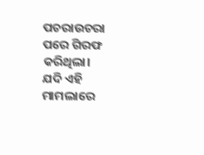ପଚରାଉଚରା ପରେ ଗିରଫ କରିଥିଲା।
ଯଦି ଏହି ମାମଲାରେ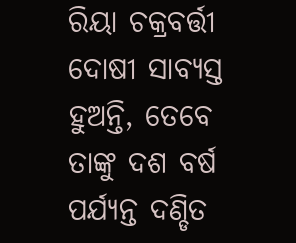ରିୟା ଚକ୍ରବର୍ତ୍ତୀ ଦୋଷୀ ସାବ୍ୟସ୍ତ ହୁଅନ୍ତି, ତେବେ ତାଙ୍କୁ ଦଶ ବର୍ଷ ପର୍ଯ୍ୟନ୍ତ ଦଣ୍ଡିତ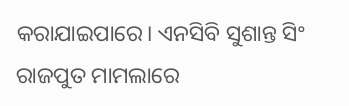କରାଯାଇପାରେ। ଏନସିବି ସୁଶାନ୍ତ ସିଂ ରାଜପୁତ ମାମଲାରେ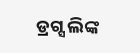ଡ୍ରଗ୍ସ ଲିଙ୍କ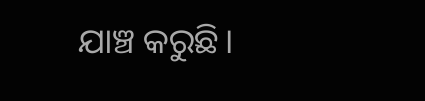ଯାଞ୍ଚ କରୁଛି।